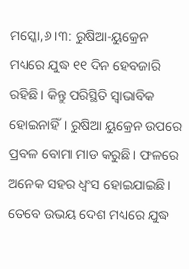ମସ୍କୋ,୬।୩: ରୁଷିଆ-ୟୁକ୍ରେନ ମଧ୍ୟରେ ଯୁଦ୍ଧ ୧୧ ଦିନ ହେବଜାରି ରହିଛି। କିନ୍ତୁ ପରିସ୍ଥିତି ସ୍ବାଭାବିକ ହୋଇନାହିଁ। ରୁଷିଆ ୟୁକ୍ରେନ ଉପରେ ପ୍ରବଳ ବୋମା ମାଡ କରୁଛି। ଫଳରେ ଅନେକ ସହର ଧ୍ୱଂସ ହୋଇଯାଇଛି। ତେବେ ଉଭୟ ଦେଶ ମଧ୍ୟରେ ଯୁଦ୍ଧ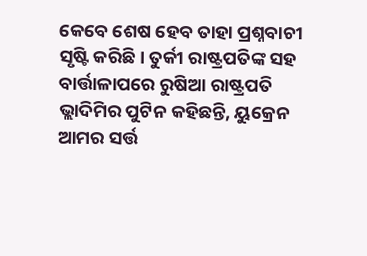କେବେ ଶେଷ ହେବ ତାହା ପ୍ରଶ୍ନବାଚୀ ସୃଷ୍ଟି କରିଛି। ତୁର୍କୀ ରାଷ୍ଟ୍ରପତିଙ୍କ ସହ ବାର୍ତ୍ତାଳାପରେ ରୁଷିଆ ରାଷ୍ଟ୍ରପତି ଭ୍ଲାଦିମିର ପୁଟିନ କହିଛନ୍ତି, ୟୁକ୍ରେନ ଆମର ସର୍ତ୍ତ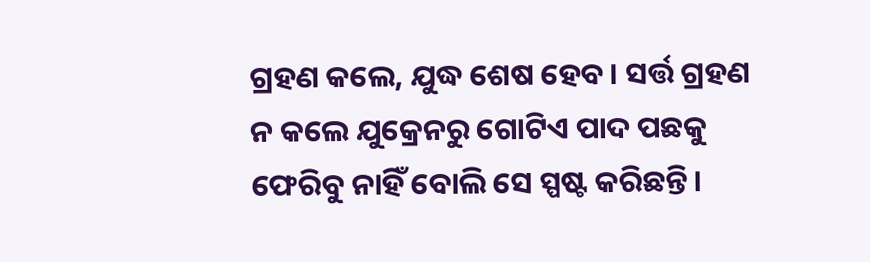ଗ୍ରହଣ କଲେ, ଯୁଦ୍ଧ ଶେଷ ହେବ। ସର୍ତ୍ତ ଗ୍ରହଣ ନ କଲେ ଯୁକ୍ରେନରୁ ଗୋଟିଏ ପାଦ ପଛକୁ ଫେରିବୁ ନାହିଁ ବୋଲି ସେ ସ୍ପଷ୍ଟ କରିଛନ୍ତି।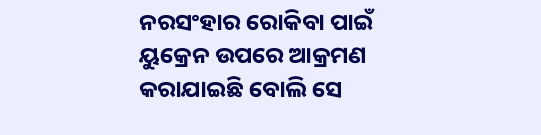ନରସଂହାର ରୋକିବା ପାଇଁ ୟୁକ୍ରେନ ଉପରେ ଆକ୍ରମଣ କରାଯାଇଛି ବୋଲି ସେ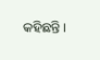କହିଛନ୍ତି।